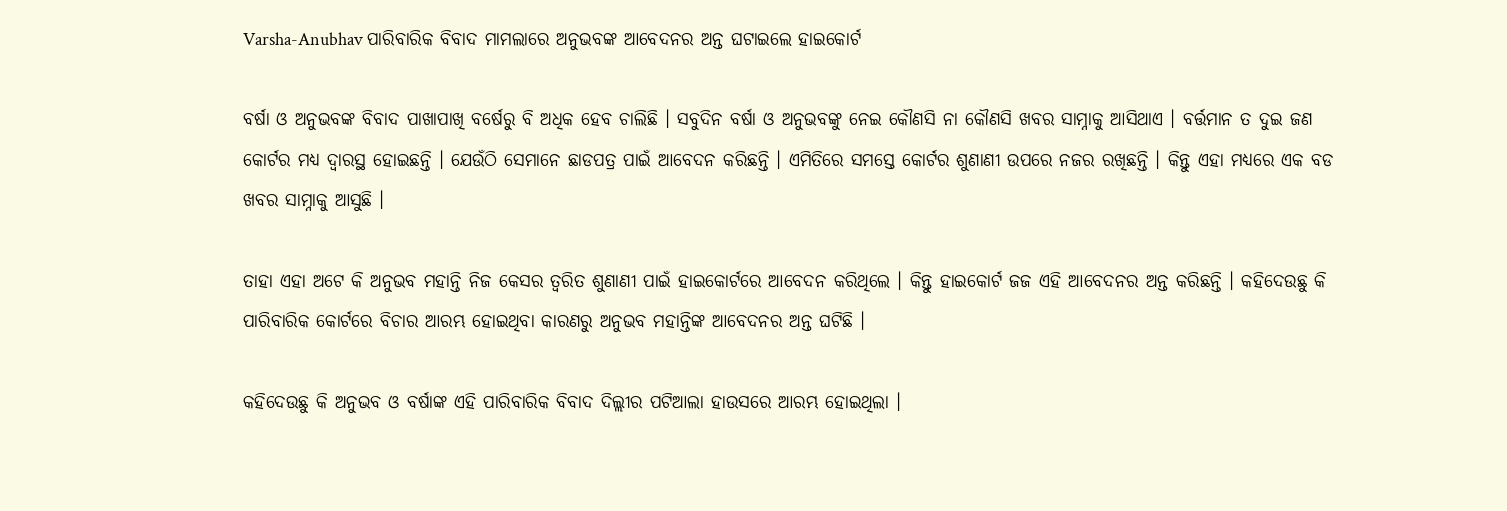Varsha-Anubhav ପାରିବାରିକ ବିବାଦ ମାମଲାରେ ଅନୁଭବଙ୍କ ଆବେଦନର ଅନ୍ତ ଘଟାଇଲେ ହାଇକୋର୍ଟ

ବର୍ଷା ଓ ଅନୁଭବଙ୍କ ବିବାଦ ପାଖାପାଖି ବର୍ଷେରୁ ବି ଅଧିକ ହେବ ଚାଲିଛି । ସବୁଦିନ ବର୍ଷା ଓ ଅନୁଭବଙ୍କୁ ନେଇ କୌଣସି ନା କୌଣସି ଖବର ସାମ୍ନାକୁ ଆସିଥାଏ । ବର୍ତ୍ତମାନ ତ ଦୁଇ ଜଣ କୋର୍ଟର ମଧ୍ୟ ଦ୍ଵାରସ୍ଥ ହୋଇଛନ୍ତି । ଯେଉଁଠି ସେମାନେ ଛାଡପତ୍ର ପାଇଁ ଆବେଦନ କରିଛନ୍ତି । ଏମିତିରେ ସମସ୍ତେ କୋର୍ଟର ଶୁଣାଣୀ ଉପରେ ନଜର ରଖିଛନ୍ତି । କିନ୍ତୁ ଏହା ମଧ୍ୟରେ ଏକ ବଡ ଖବର ସାମ୍ନାକୁ ଆସୁଛି ।

ତାହା ଏହା ଅଟେ କି ଅନୁଭବ ମହାନ୍ତି ନିଜ କେସର ତ୍ଵରିତ ଶୁଣାଣୀ ପାଇଁ ହାଇକୋର୍ଟରେ ଆବେଦନ କରିଥିଲେ । କିନ୍ତୁ ହାଇକୋର୍ଟ ଜଜ ଏହି ଆବେଦନର ଅନ୍ତ କରିଛନ୍ତି । କହିଦେଉଛୁ କି ପାରିବାରିକ କୋର୍ଟରେ ବିଚାର ଆରମ୍ଭ ହୋଇଥିବା କାରଣରୁ ଅନୁଭବ ମହାନ୍ତିଙ୍କ ଆବେଦନର ଅନ୍ତ ଘଟିଛି ।

କହିଦେଉଛୁ କି ଅନୁଭବ ଓ ବର୍ଷାଙ୍କ ଏହି ପାରିବାରିକ ବିବାଦ ଦିଲ୍ଲୀର ପଟିଆଲା ହାଉସରେ ଆରମ୍ଭ ହୋଇଥିଲା ।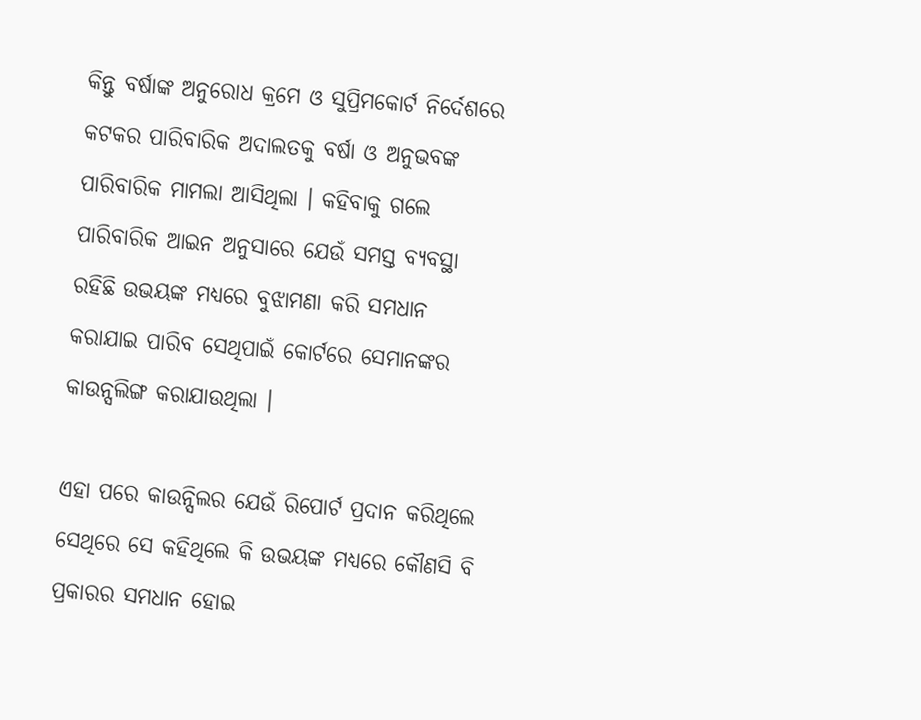କିନ୍ତୁ ବର୍ଷାଙ୍କ ଅନୁରୋଧ କ୍ରମେ ଓ ସୁପ୍ରିମକୋର୍ଟ ନିର୍ଦେଶରେ କଟକର ପାରିବାରିକ ଅଦାଲତକୁ ବର୍ଷା ଓ ଅନୁଭବଙ୍କ ପାରିବାରିକ ମାମଲା ଆସିଥିଲା । କହିବାକୁ ଗଲେ ପାରିବାରିକ ଆଇନ ଅନୁସାରେ ଯେଉଁ ସମସ୍ତ ବ୍ୟବସ୍ଥା ରହିଛି ଉଭୟଙ୍କ ମଧ୍ୟରେ ବୁଝାମଣା କରି ସମଧାନ କରାଯାଇ ପାରିବ ସେଥିପାଇଁ କୋର୍ଟରେ ସେମାନଙ୍କର କାଉନ୍ସଲିଙ୍ଗ କରାଯାଉଥିଲା ।

ଏହା ପରେ କାଉନ୍ସିଲର ଯେଉଁ ରିପୋର୍ଟ ପ୍ରଦାନ କରିଥିଲେ ସେଥିରେ ସେ କହିଥିଲେ କି ଉଭୟଙ୍କ ମଧ୍ୟରେ କୌଣସି ବି ପ୍ରକାରର ସମଧାନ ହୋଇ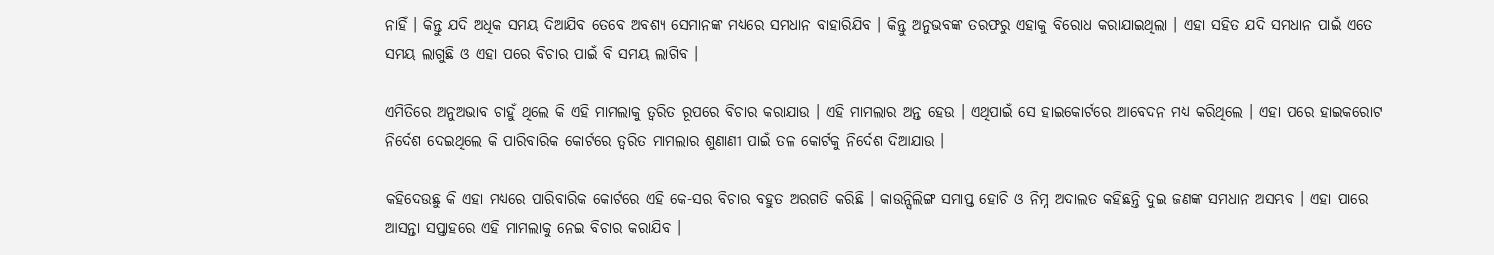ନାହିଁ । କିନ୍ତୁ ଯଦି ଅଧିକ ସମୟ ଦିଆଯିବ ତେବେ ଅବଶ୍ୟ ସେମାନଙ୍କ ମଧ୍ୟରେ ସମଧାନ ବାହାରିଯିବ । କିନ୍ତୁ ଅନୁଭବଙ୍କ ତରଫରୁ ଏହାକୁ ବିରୋଧ କରାଯାଇଥିଲା । ଏହା ସହିତ ଯଦି ସମଧାନ ପାଇଁ ଏତେ ସମୟ ଲାଗୁଛି ଓ ଏହା ପରେ ବିଚାର ପାଇଁ ବି ସମୟ ଲାଗିବ ।

ଏମିତିରେ ଅନୁଅଭାବ ଚାହୁଁ ଥିଲେ କି ଏହି ମାମଲାକୁ ତ୍ଵରିତ ରୂପରେ ବିଚାର କରାଯାଉ । ଏହି ମାମଲାର ଅନ୍ତ ହେଉ । ଏଥିପାଇଁ ସେ ହାଇକୋର୍ଟରେ ଆବେଦନ ମଧ୍ୟ କରିଥିଲେ । ଏହା ପରେ ହାଇକରୋଟ ନିର୍ଦେଶ ଦେଇଥିଲେ କି ପାରିବାରିକ କୋର୍ଟରେ ତ୍ଵରିତ ମାମଲାର ଶୁଣାଣୀ ପାଇଁ ତଳ କୋର୍ଟକୁ ନିର୍ଦେଶ ଦିଆଯାଉ ।

କହିଦେଉଛୁ କି ଏହା ମଧ୍ୟରେ ପାରିବାରିକ କୋର୍ଟରେ ଏହି କେ-ସର ବିଚାର ବହୁତ ଅରଗତି କରିଛି । କାଉନ୍ସିଲିଙ୍ଗ ସମାପ୍ତ ହୋଚି ଓ ନିମ୍ନ ଅଦାଲତ କହିଛନ୍ତି ଦୁଇ ଜଣଙ୍କ ସମଧାନ ଅସମ୍ଭବ । ଏହା ପାରେ ଆସନ୍ତା ସପ୍ତାହରେ ଏହି ମାମଲାକୁ ନେଇ ବିଚାର କରାଯିବ ।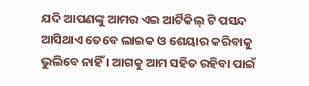ଯଦି ଆପଣଙ୍କୁ ଆମର ଏଇ ଆର୍ଟିକିଲ୍ ଟି ପସନ୍ଦ ଆସିଥାଏ ତେବେ ଲାଇକ ଓ ଶେୟାର କରିବାକୁ ଭୁଲିବେ ନାହିଁ । ଆଗକୁ ଆମ ସହିତ ରହିବା ପାଇଁ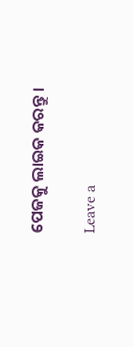ପେଜକୁ ଲାଇକ କରନ୍ତୁ ।

Leave a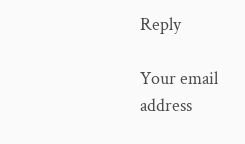Reply

Your email address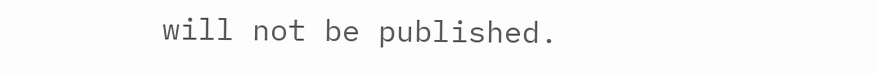will not be published.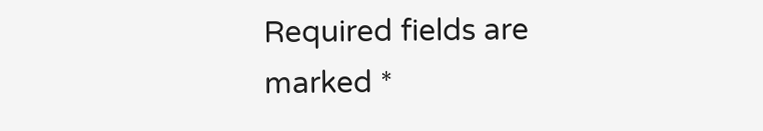Required fields are marked *